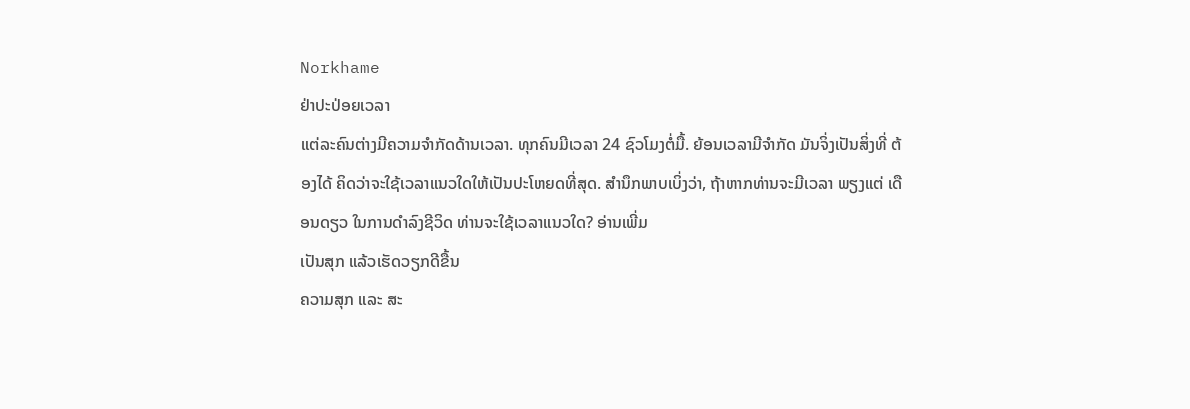Norkhame
ຢ່າປະປ່ອຍເວລາ
ແຕ່ລະຄົນຕ່າງມີຄວາມຈຳກັດດ້ານເວລາ. ທຸກຄົນມີເວລາ 24 ຊົວໂມງຕໍ່ມື້. ຍ້ອນເວລາມີຈຳກັດ ມັນຈິ່ງເປັນສິ່ງທີ່ ຕ້ອງໄດ້ ຄິດວ່າຈະໃຊ້ເວລາແນວໃດໃຫ້ເປັນປະໂຫຍດທີ່ສຸດ. ສຳນຶກພາບເບິ່ງວ່າ, ຖ້າຫາກທ່ານຈະມີເວລາ ພຽງແຕ່ ເດືອນດຽວ ໃນການດຳລົງຊີວິດ ທ່ານຈະໃຊ້ເວລາແນວໃດ? ອ່ານເພີ່ມ
ເປັນສຸກ ແລ້ວເຮັດວຽກດີຂື້ນ
ຄວາມສຸກ ແລະ ສະ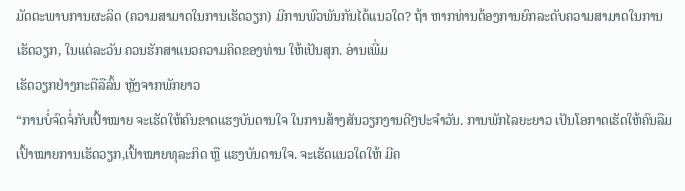ມັດຕະພາບການຜະລິດ (ຄວາມສາມາດໃນການເຮັດວຽກ) ມີການພົວພັນກັນໄດ້ແນວໃດ? ຖ້າ ຫາກທ່ານຕ້ອງການຍົກລະດັບຄວາມສາມາດໃນການເຮັດວຽກ, ໃນແຕ່ລະວັນ ຄວນຮັກສາແນວຄວາມຄິດຂອງທ່ານ ໃຫ້ເປັນສຸກ. ອ່ານເພີ່ມ
ເຮັດວຽກຢ່າງກະຕືລືລົ້ນ ຫຼັງຈາກພັກຍາວ
“ການບໍ່ຈົດຈໍ່ກັບເປົ້າໝາຍ ຈະເຮັດໃຫ້ຄົນຂາດແຮງບັນດານໃຈ ໃນການສ້າງສັນວຽກງານດີໆປະຈຳວັນ. ການພັກໄລຍະຍາວ ເປັນໂອກາດເຮັດໃຫ້ຄົນລືມເປົ້າໝາຍການເຮັດວຽກ,ເປົ້າໝາຍທຸລະກິດ ຫຼື ແຮງບັນດານໃຈ. ຈະເຮັດແນວໃດໃຫ້ ມີຄ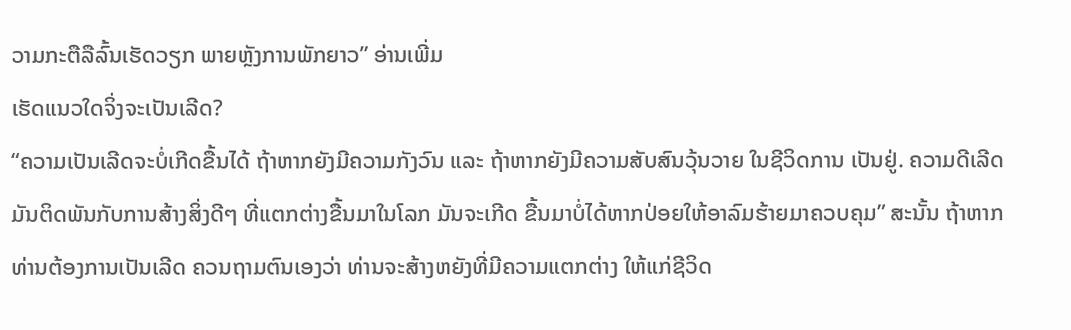ວາມກະຕືລືລົ້ນເຮັດວຽກ ພາຍຫຼັງການພັກຍາວ” ອ່ານເພີ່ມ
ເຮັດແນວໃດຈິ່ງຈະເປັນເລີດ?
“ຄວາມເປັນເລີດຈະບໍ່ເກີດຂື້ນໄດ້ ຖ້າຫາກຍັງມີຄວາມກັງວົນ ແລະ ຖ້າຫາກຍັງມີຄວາມສັບສົນວຸ້ນວາຍ ໃນຊີວິດການ ເປັນຢູ່. ຄວາມດີເລີດມັນຕິດພັນກັບການສ້າງສິ່ງດີໆ ທີ່ແຕກຕ່າງຂື້ນມາໃນໂລກ ມັນຈະເກີດ ຂື້ນມາບໍ່ໄດ້ຫາກປ່ອຍໃຫ້ອາລົມຮ້າຍມາຄວບຄຸມ” ສະນັ້ນ ຖ້າຫາກທ່ານຕ້ອງການເປັນເລີດ ຄວນຖາມຕົນເອງວ່າ ທ່ານຈະສ້າງຫຍັງທີ່ມີຄວາມແຕກຕ່າງ ໃຫ້ແກ່ຊີວິດ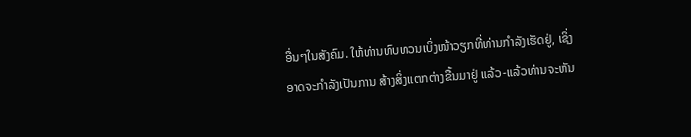ອື່ນໆໃນສັງຄົມ. ໃຫ້ທ່ານທົບທວນເບິ່ງໜ້າວຽກທີ່ທ່ານກຳລັງເຮັດຢູ່, ເຊິ່ງອາດຈະກຳລັງເປັນການ ສ້າງສິ່ງແຕກຕ່າງຂື້ນມາຢູ່ ແລ້ວ-ແລ້ວທ່ານຈະຫັນ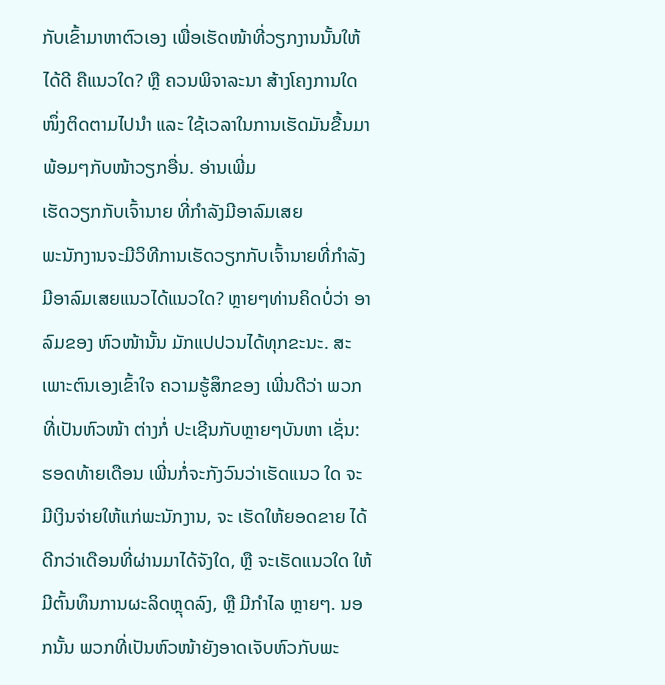ກັບເຂົ້າມາຫາຕົວເອງ ເພື່ອເຮັດໜ້າທີ່ວຽກງານນັ້ນໃຫ້ໄດ້ດີ ຄືແນວໃດ? ຫຼື ຄວນພິຈາລະນາ ສ້າງໂຄງການໃດໜຶ່ງຕິດຕາມໄປນຳ ແລະ ໃຊ້ເວລາໃນການເຮັດມັນຂື້ນມາ ພ້ອມໆກັບໜ້າວຽກອື່ນ. ອ່ານເພີ່ມ
ເຮັດວຽກກັບເຈົ້ານາຍ ທີ່ກຳລັງມີອາລົມເສຍ
ພະນັກງານຈະມີວິທີການເຮັດວຽກກັບເຈົ້ານາຍທີ່ກຳລັງມີອາລົມເສຍແນວໄດ້ແນວໃດ? ຫຼາຍໆທ່ານຄິດບໍ່ວ່າ ອາລົມຂອງ ຫົວໜ້ານັ້ນ ມັກແປປວນໄດ້ທຸກຂະນະ. ສະເພາະຕົນເອງເຂົ້າໃຈ ຄວາມຮູ້ສຶກຂອງ ເພີ່ນດີວ່າ ພວກທີ່ເປັນຫົວໜ້າ ຕ່າງກໍ່ ປະເຊີນກັບຫຼາຍໆບັນຫາ ເຊັ່ນ: ຮອດທ້າຍເດືອນ ເພີ່ນກໍ່ຈະກັງວົນວ່າເຮັດແນວ ໃດ ຈະມີເງິນຈ່າຍໃຫ້ແກ່ພະນັກງານ, ຈະ ເຮັດໃຫ້ຍອດຂາຍ ໄດ້ດີກວ່າເດືອນທີ່ຜ່ານມາໄດ້ຈັງໃດ, ຫຼື ຈະເຮັດແນວໃດ ໃຫ້ມີຕົ້ນທຶນການຜະລິດຫຼຸດລົງ, ຫຼື ມີກຳໄລ ຫຼາຍໆ. ນອກນັ້ນ ພວກທີ່ເປັນຫົວໜ້າຍັງອາດເຈັບຫົວກັບພະ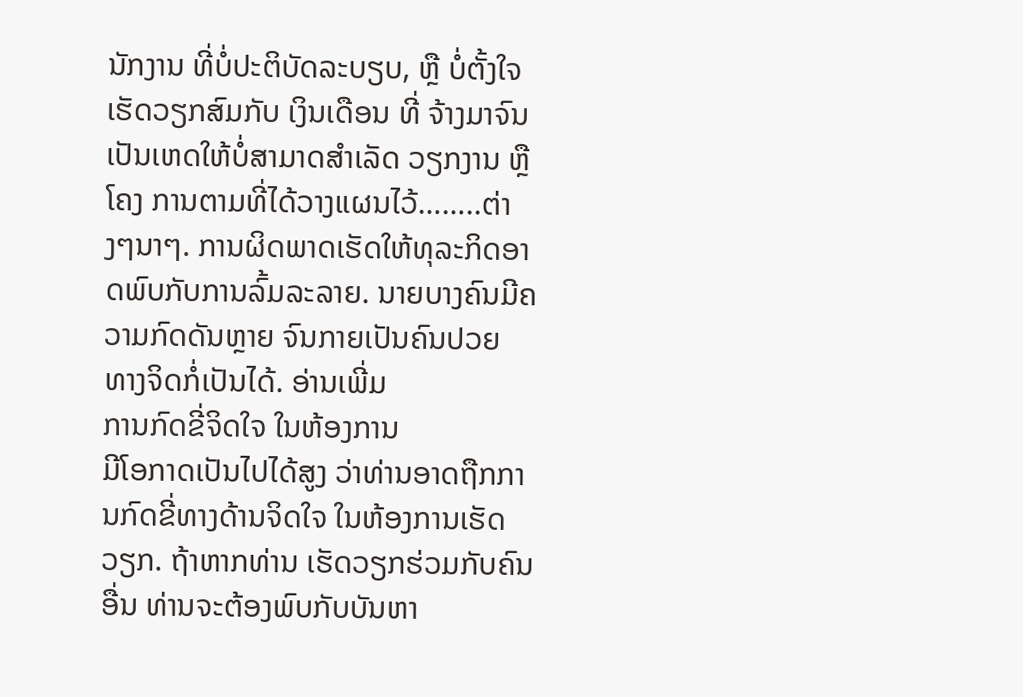ນັກງານ ທີ່ບໍ່ປະຕິບັດລະບຽບ, ຫຼື ບໍ່ຕັ້ງໃຈເຮັດວຽກສົມກັບ ເງິນເດືອນ ທີ່ ຈ້າງມາຈົນເປັນເຫດໃຫ້ບໍ່ສາມາດສຳເລັດ ວຽກງານ ຫຼືໂຄງ ການຕາມທີ່ໄດ້ວາງແຜນໄວ້……..ຕ່າງໆນາໆ. ການຜິດພາດເຮັດໃຫ້ທຸລະກິດອາດພົບກັບການລົ້ມລະລາຍ. ນາຍບາງຄົນມີຄວາມກົດດັນຫຼາຍ ຈົນກາຍເປັນຄົນປວຍ ທາງຈິດກໍ່ເປັນໄດ້. ອ່ານເພີ່ມ
ການກົດຂີ່ຈິດໃຈ ໃນຫ້ອງການ
ມີໂອກາດເປັນໄປໄດ້ສູງ ວ່າທ່ານອາດຖືກການກົດຂີ່ທາງດ້ານຈິດໃຈ ໃນຫ້ອງການເຮັດວຽກ. ຖ້າຫາກທ່ານ ເຮັດວຽກຮ່ວມກັບຄົນອື່ນ ທ່ານຈະຕ້ອງພົບກັບບັນຫາ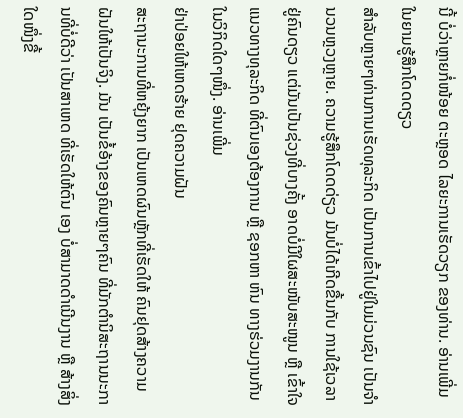ນີ້ ບໍ່ວ່າຫຼາຍກໍ່ໜ້ອຍ ຕະຫຼອດ ໄລຍະການເຮັດວຽກ ຂອງທ່ານ. ອ່ານເພີ່ມ
ໃນຍາມຮູ້ສຶກໂດດດຽວ
ສຳລັບຫຼາຍໆທ່ານການເຮັດທຸລະກິດ ເປັນການເຂົ້າໄປຢູ່ໃນມ່ວນຊົນ ເປັນຈຳນວນຫຼວງຫຼາຍ. ຄວາມຮູ້ສຶກໂດດດ່ຽວ ມັນບໍ່ໄດ້ເກີດຂື້ນກັບ ການໃຊ້ເວລາຢູ່ຄົນດຽວ ແຕ່ມັນເປັນຊ່ວງທີ່ບາງຄັ້ງ ອາດບໍ່ມີໃຜສະໜັບສະໜູນ ຫຼື ເຂົ້າໃຈແນວທາງທຸລະກິດ ທີ່ຕົນເອງຕ້ອງການ ຫຼື ຊອກຫາ ຫົນ ທາງຮ່ວມງານກັນ ໃນວິກິດໃດໆໜຶ່ງ. ອ່ານເພີ່ມ
ຢ່າປ່ອຍໃຫ້ເຫດຮ້າຍ ຢຸດຄວາມຝັນ
ສະຖານະການທີ່ຫຍຸ້ງຍາກ ເປັນເຫດຜົນຫຼັກທີ່ເຮັດໃຫ້ ຄົນຢຸດສ້າງຄວາມຝັນໃຫ້ເປັນຈິງ. ມັນ ເປັນຂໍ້ອ້າງຂອງຄົນຫຼາຍໆຄົນ ທີ່ມັກຕຳນິສະຖານນະການທີ່ບໍ່ດີວ່າ ເປັນສາເຫດ ທີ່ເຮັດໃຫ້ຕົນ ເອງ ບໍ່ສາມາດດຳເນີນງານ ຫຼື ສ້າງສິ່ງໃດໜຶ່ງຂື້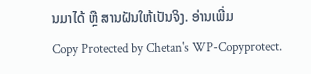ນມາໄດ້ ຫຼື ສານຝັນໃຫ້ເປັນຈິງ. ອ່ານເພີ່ມ
Copy Protected by Chetan's WP-Copyprotect.